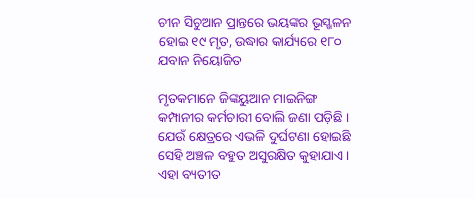ଚୀନ ସିଚୁଆନ ପ୍ରାନ୍ତରେ ଭୟଙ୍କର ଭୂସ୍ଖଳନ ହୋଇ ୧୯ ମୃତ, ଉଦ୍ଧାର କାର୍ଯ୍ୟରେ ୧୮୦ ଯବାନ ନିୟୋଜିତ

ମୃତକମାନେ ଜିଙ୍କୟୁଆନ ମାଇନିଙ୍ଗ କମ୍ପାନୀର କର୍ମଚାରୀ ବୋଲି ଜଣା ପଡ଼ିଛି । ଯେଉଁ କ୍ଷେତ୍ରରେ ଏଭଳି ଦୁର୍ଘଟଣା ହୋଇଛି ସେହି ଅଞ୍ଚଳ ବହୁତ ଅସୁରକ୍ଷିତ କୁହାଯାଏ । ଏହା ବ୍ୟତୀତ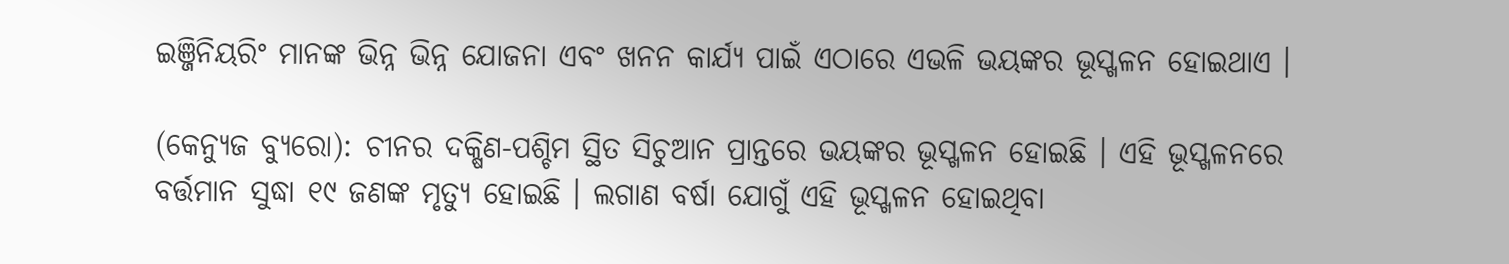ଇଞ୍ଜିନିୟରିଂ ମାନଙ୍କ ଭିନ୍ନ ଭିନ୍ନ ଯୋଜନା ଏବଂ ଖନନ କାର୍ଯ୍ୟ ପାଇଁ ଏଠାରେ ଏଭଳି ଭୟଙ୍କର ଭୂସ୍ଖଳନ ହୋଇଥାଏ ।

(କେନ୍ୟୁଜ ବ୍ୟୁରୋ): ଚୀନର ଦକ୍ଷିଣ-ପଶ୍ଚିମ ସ୍ଥିତ ସିଚୁଆନ ପ୍ରାନ୍ତରେ ଭୟଙ୍କର ଭୂସ୍ଖଳନ ହୋଇଛି । ଏହି ଭୂସ୍ଖଳନରେ ବର୍ତ୍ତମାନ ସୁଦ୍ଧା ୧୯ ଜଣଙ୍କ ମୃତ୍ୟୁ ହୋଇଛି । ଲଗାଣ ବର୍ଷା ଯୋଗୁଁ ଏହି ଭୂସ୍ଖଳନ ହୋଇଥିବା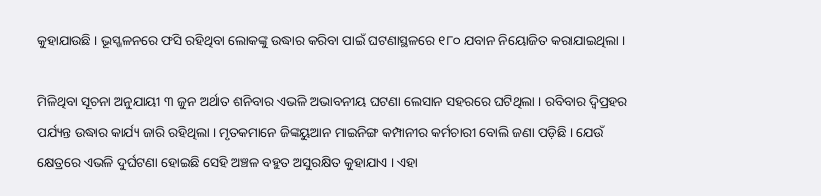କୁହାଯାଉଛି । ଭୂସ୍ଖଳନରେ ଫସି ରହିଥିବା ଲୋକଙ୍କୁ ଉଦ୍ଧାର କରିବା ପାଇଁ ଘଟଣାସ୍ଥଳରେ ୧୮୦ ଯବାନ ନିୟୋଜିତ କରାଯାଇଥିଲା ।

ମିଳିଥିବା ସୂଚନା ଅନୁଯାୟୀ ୩ ଜୁନ ଅର୍ଥାତ ଶନିବାର ଏଭଳି ଅଭାବନୀୟ ଘଟଣା ଲେସାନ ସହରରେ ଘଟିଥିଲା । ରବିବାର ଦ୍ୱିପ୍ରହର ପର୍ଯ୍ୟନ୍ତ ଉଦ୍ଧାର କାର୍ଯ୍ୟ ଜାରି ରହିଥିଲା । ମୃତକମାନେ ଜିଙ୍କୟୁଆନ ମାଇନିଙ୍ଗ କମ୍ପାନୀର କର୍ମଚାରୀ ବୋଲି ଜଣା ପଡ଼ିଛି । ଯେଉଁ କ୍ଷେତ୍ରରେ ଏଭଳି ଦୁର୍ଘଟଣା ହୋଇଛି ସେହି ଅଞ୍ଚଳ ବହୁତ ଅସୁରକ୍ଷିତ କୁହାଯାଏ । ଏହା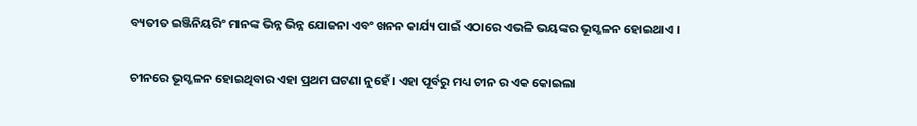ବ୍ୟତୀତ ଇଞ୍ଜିନିୟରିଂ ମାନଙ୍କ ଭିନ୍ନ ଭିନ୍ନ ଯୋଜନା ଏବଂ ଖନନ କାର୍ଯ୍ୟ ପାଇଁ ଏଠାରେ ଏଭଳି ଭୟଙ୍କର ଭୂସ୍ଖଳନ ହୋଇଥାଏ ।

ଚୀନରେ ଭୂସ୍ଖଳନ ହୋଇଥିବାର ଏହା ପ୍ରଥମ ଘଟଣା ନୁହେଁ । ଏହା ପୂର୍ବରୁ ମଧ୍ୟ ଚୀନ ର ଏକ କୋଇଲା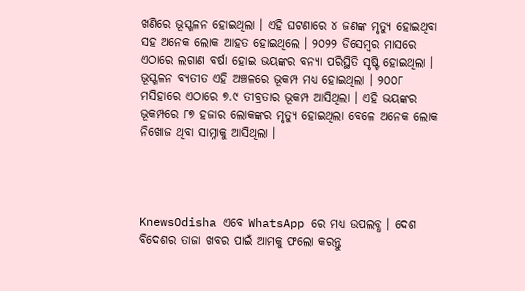ଖଣିରେ ଭୂସ୍ଖଳନ ହୋଇଥିଲା । ଏହି ଘଟଣାରେ ୪ ଜଣଙ୍କ ମୃତ୍ୟୁ ହୋଇଥିବା ସହ ଅନେକ ଲୋକ ଆହତ ହୋଇଥିଲେ । ୨୦୨୨ ଡିସେମ୍ବର ମାସରେ ଏଠାରେ ଲଗାଣ ବର୍ଷା ହୋଇ ଭୟଙ୍କର ବନ୍ୟା ପରିସ୍ଥିତି ସୃଷ୍ଟି ହୋଇଥିଲା । ଭୂସ୍ଖଳନ ବ୍ୟତୀତ ଏହି ଅଞ୍ଚଳରେ ଭୂକମ୍ପ ମଧ୍ୟ ହୋଇଥିଲା । ୨୦୦୮ ମସିହାରେ ଏଠାରେ ୭.୯ ତୀବ୍ରତାର ଭୂକମ୍ପ ଆସିଥିଲା । ଏହି ଭୟଙ୍କର ଭୂକମ୍ପରେ ୮୭ ହଜାର ଲୋକଙ୍କର ମୃତ୍ୟୁ ହୋଇଥିଲା ବେଳେ ଅନେକ ଲୋକ ନିଖୋଜ ଥିବା ସାମ୍ନାକୁ ଆସିଥିଲା ।




KnewsOdisha ଏବେ WhatsApp ରେ ମଧ୍ୟ ଉପଲବ୍ଧ । ଦେଶ ବିଦେଶର ତାଜା ଖବର ପାଇଁ ଆମକୁ ଫଲୋ କରନ୍ତୁ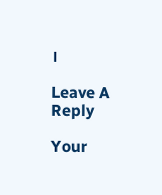।

Leave A Reply

Your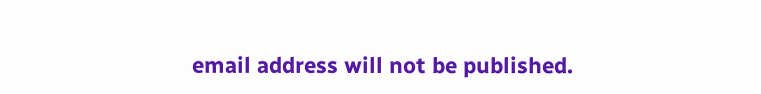email address will not be published.